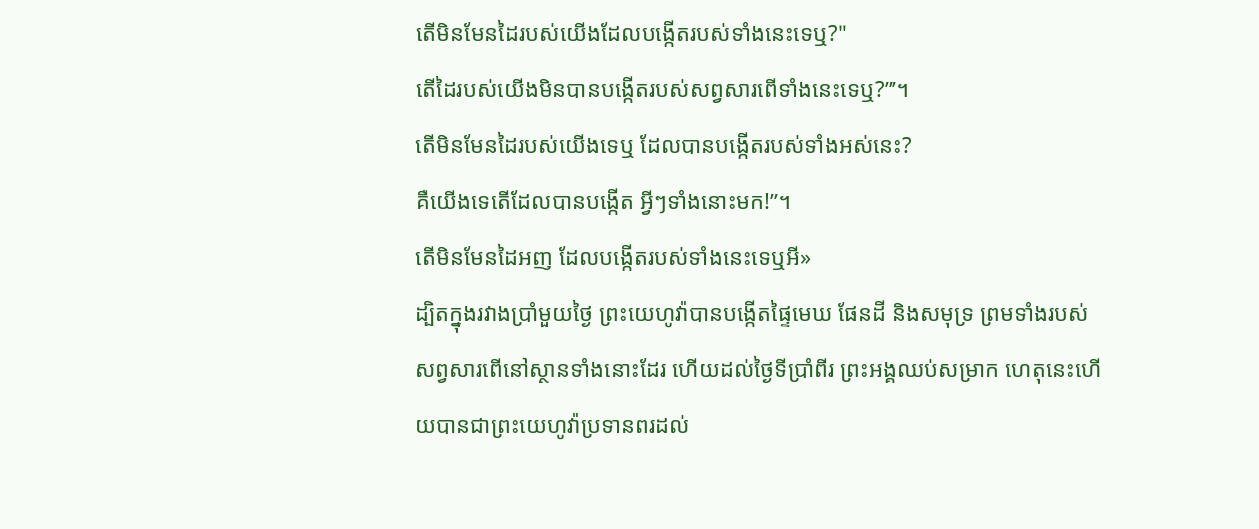តើមិនមែនដៃរបស់យើងដែលបង្កើតរបស់ទាំងនេះទេឬ?"
តើដៃរបស់យើងមិនបានបង្កើតរបស់សព្វសារពើទាំងនេះទេឬ?”’។
តើមិនមែនដៃរបស់យើងទេឬ ដែលបានបង្កើតរបស់ទាំងអស់នេះ?
គឺយើងទេតើដែលបានបង្កើត អ្វីៗទាំងនោះមក!”។
តើមិនមែនដៃអញ ដែលបង្កើតរបស់ទាំងនេះទេឬអី»
ដ្បិតក្នុងរវាងប្រាំមួយថ្ងៃ ព្រះយេហូវ៉ាបានបង្កើតផ្ទៃមេឃ ផែនដី និងសមុទ្រ ព្រមទាំងរបស់សព្វសារពើនៅស្ថានទាំងនោះដែរ ហើយដល់ថ្ងៃទីប្រាំពីរ ព្រះអង្គឈប់សម្រាក ហេតុនេះហើយបានជាព្រះយេហូវ៉ាប្រទានពរដល់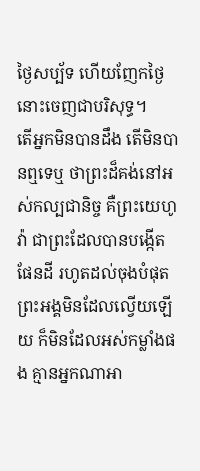ថ្ងៃសប្ប័ទ ហើយញែកថ្ងៃនោះចេញជាបរិសុទ្ធ។
តើអ្នកមិនបានដឹង តើមិនបានឮទេឬ ថាព្រះដ៏គង់នៅអស់កល្បជានិច្ច គឺព្រះយេហូវ៉ា ជាព្រះដែលបានបង្កើតផែនដី រហូតដល់ចុងបំផុត ព្រះអង្គមិនដែលល្វើយឡើយ ក៏មិនដែលអស់កម្លាំងផង គ្មានអ្នកណាអា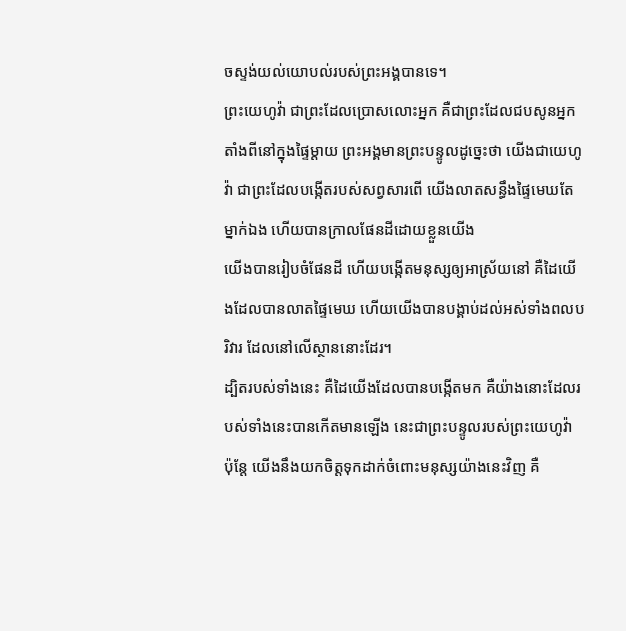ចស្ទង់យល់យោបល់របស់ព្រះអង្គបានទេ។
ព្រះយេហូវ៉ា ជាព្រះដែលប្រោសលោះអ្នក គឺជាព្រះដែលជបសូនអ្នក តាំងពីនៅក្នុងផ្ទៃម្តាយ ព្រះអង្គមានព្រះបន្ទូលដូច្នេះថា យើងជាយេហូវ៉ា ជាព្រះដែលបង្កើតរបស់សព្វសារពើ យើងលាតសន្ធឹងផ្ទៃមេឃតែម្នាក់ឯង ហើយបានក្រាលផែនដីដោយខ្លួនយើង
យើងបានរៀបចំផែនដី ហើយបង្កើតមនុស្សឲ្យអាស្រ័យនៅ គឺដៃយើងដែលបានលាតផ្ទៃមេឃ ហើយយើងបានបង្គាប់ដល់អស់ទាំងពលបរិវារ ដែលនៅលើស្ថាននោះដែរ។
ដ្បិតរបស់ទាំងនេះ គឺដៃយើងដែលបានបង្កើតមក គឺយ៉ាងនោះដែលរបស់ទាំងនេះបានកើតមានឡើង នេះជាព្រះបន្ទូលរបស់ព្រះយេហូវ៉ា ប៉ុន្តែ យើងនឹងយកចិត្តទុកដាក់ចំពោះមនុស្សយ៉ាងនេះវិញ គឺ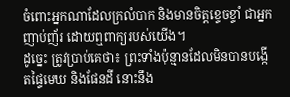ចំពោះអ្នកណាដែលក្រលំបាក និងមានចិត្តខ្ទេចខ្ទាំ ជាអ្នកញាប់ញ័រ ដោយឮពាក្យរបស់យើង។
ដូច្នេះ ត្រូវប្រាប់គេថា៖ ព្រះទាំងប៉ុន្មានដែលមិនបានបង្កើតផ្ទៃមេឃ និងផែនដី នោះនឹង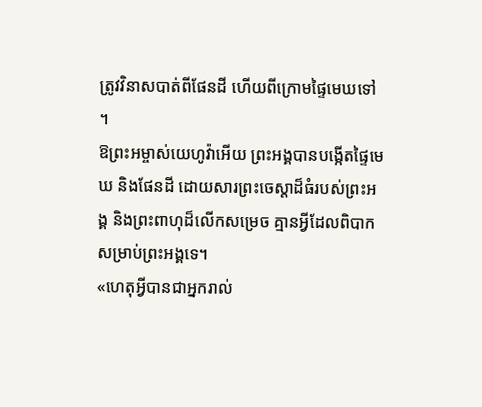ត្រូវវិនាសបាត់ពីផែនដី ហើយពីក្រោមផ្ទៃមេឃទៅ ។
ឱព្រះអម្ចាស់យេហូវ៉ាអើយ ព្រះអង្គបានបង្កើតផ្ទៃមេឃ និងផែនដី ដោយសារព្រះចេស្តាដ៏ធំរបស់ព្រះអង្គ និងព្រះពាហុដ៏លើកសម្រេច គ្មានអ្វីដែលពិបាកសម្រាប់ព្រះអង្គទេ។
«ហេតុអ្វីបានជាអ្នករាល់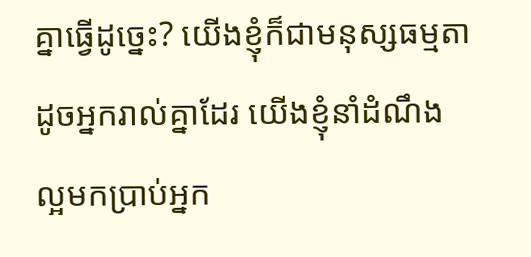គ្នាធ្វើដូច្នេះ? យើងខ្ញុំក៏ជាមនុស្សធម្មតាដូចអ្នករាល់គ្នាដែរ យើងខ្ញុំនាំដំណឹងល្អមកប្រាប់អ្នក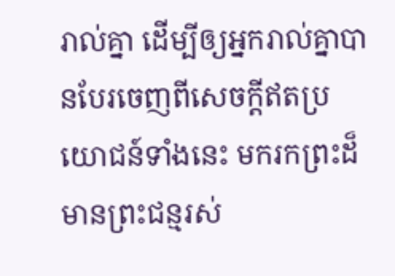រាល់គ្នា ដើម្បីឲ្យអ្នករាល់គ្នាបានបែរចេញពីសេចក្ដីឥតប្រយោជន៍ទាំងនេះ មករកព្រះដ៏មានព្រះជន្មរស់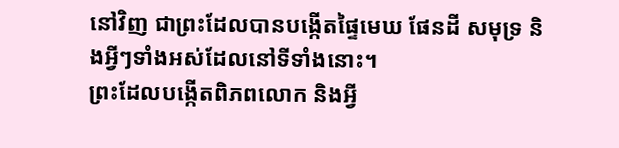នៅវិញ ជាព្រះដែលបានបង្កើតផ្ទៃមេឃ ផែនដី សមុទ្រ និងអ្វីៗទាំងអស់ដែលនៅទីទាំងនោះ។
ព្រះដែលបង្កើតពិភពលោក និងអ្វី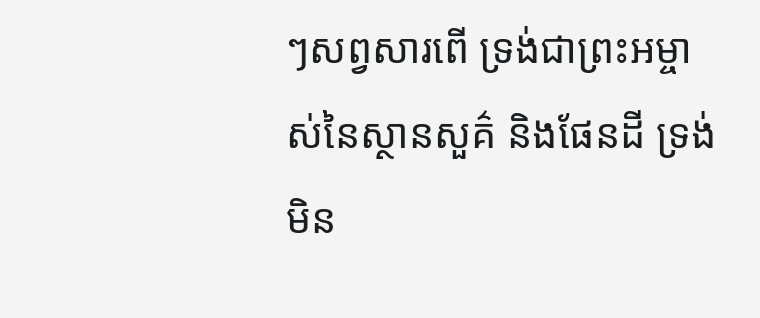ៗសព្វសារពើ ទ្រង់ជាព្រះអម្ចាស់នៃស្ថានសួគ៌ និងផែនដី ទ្រង់មិន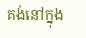គង់នៅក្នុង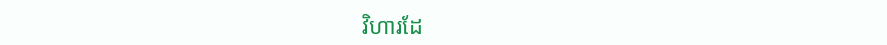វិហារដែ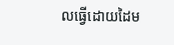លធ្វើដោយដៃម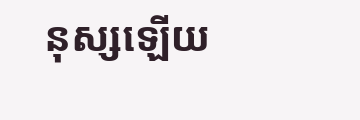នុស្សឡើយ